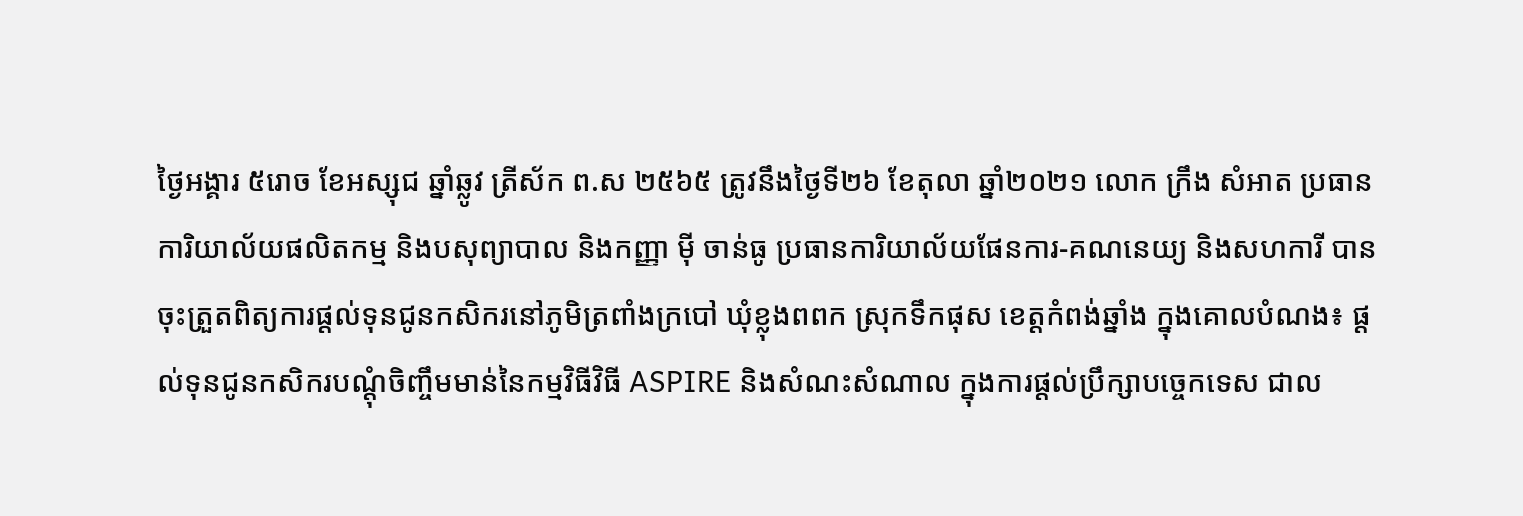ថ្ងៃអង្គារ ៥រោច ខែអស្សុជ ឆ្នាំឆ្លូវ ត្រីស័ក ព.ស ២៥៦៥ ត្រូវនឹងថ្ងៃទី២៦ ខែតុលា ឆ្នាំ២០២១ លោក ក្រឹង សំអាត ប្រធានការិយាល័យផលិតកម្ម និងបសុព្យាបាល និងកញ្ញា ម៉ី ចាន់ធូ ប្រធានការិយាល័យផែនការ-គណនេយ្យ និងសហការី បានចុះត្រួតពិត្យការផ្តល់ទុនជូនកសិករនៅភូមិត្រពាំងក្របៅ ឃុំខ្លុងពពក ស្រុកទឹកផុស ខេត្តកំពង់ឆ្នាំង ក្នុងគោលបំណង៖ ផ្ដល់ទុនជូនកសិករបណ្តុំចិញ្ចឹមមាន់នៃកម្មវិធីវិធី ASPIRE និងសំណះសំណាល ក្នុងការផ្តល់ប្រឹក្សាបច្ចេកទេស ជាល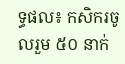ទ្ធផល៖ កសិករចូលរួម ៥០ នាក់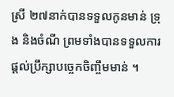ស្រី ២៧នាក់បានទទួលកូនមាន់ ទ្រុង និងចំណី ព្រមទាំងបានទទួលការផ្តល់ប្រឹក្សាបច្ចេកចិញ្ចឹមមាន់ ។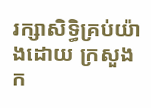រក្សាសិទិ្ធគ្រប់យ៉ាងដោយ ក្រសួងក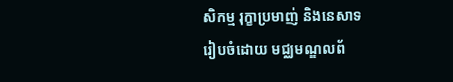សិកម្ម រុក្ខាប្រមាញ់ និងនេសាទ
រៀបចំដោយ មជ្ឈមណ្ឌលព័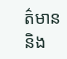ត៌មាន និង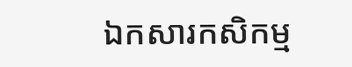ឯកសារកសិកម្ម